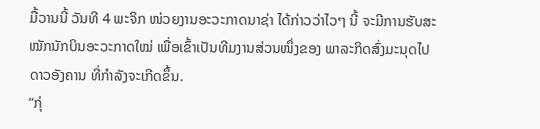ມື້ວານນີ້ ວັນທີ 4 ພະຈິກ ໜ່ວຍງານອະວະກາດນາຊ່າ ໄດ້ກ່າວວ່າໄວໆ ນີ້ ຈະມີການຮັບສະໝັກນັກບິນອະວະກາດໃໝ່ ເພື່ອເຂົ້າເປັນທີມງານສ່ວນໜຶ່ງຂອງ ພາລະກິດສົ່ງມະນຸດໄປດາວອັງຄານ ທີ່ກຳລັງຈະເກີດຂຶ້ນ.
“ກຸ່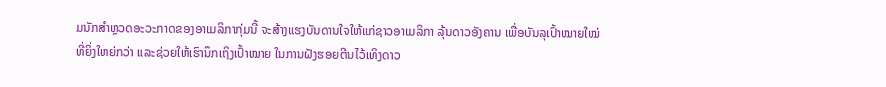ມນັກສຳຫຼວດອະວະກາດຂອງອາເມລິກາກຸ່ມນີ້ ຈະສ້າງແຮງບັນດານໃຈໃຫ້ແກ່ຊາວອາເມລິກາ ລຸ້ນດາວອັງຄານ ເພື່ອບັນລຸເປົ້າໝາຍໃໝ່ທີ່ຍິ່ງໃຫຍ່ກວ່າ ແລະຊ່ວຍໃຫ້ເຮົານຶກເຖິງເປົ້າໝາຍ ໃນການຝັງຮອຍຕີນໄວ້ເທິງດາວ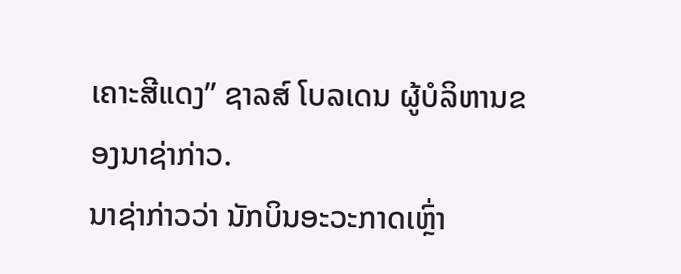ເຄາະສີແດງ” ຊາລສ໌ ໂບລເດນ ຜູ້ບໍລິຫານຂອງນາຊ່າກ່າວ.
ນາຊ່າກ່າວວ່າ ນັກບິນອະວະກາດເຫຼົ່າ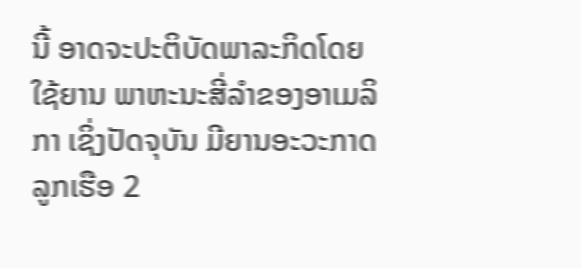ນີ້ ອາດຈະປະຕິບັດພາລະກິດໂດຍໃຊ້ຍານ ພາຫະນະສີ່ລຳຂອງອາເມລິກາ ເຊິ່ງປັດຈຸບັນ ມີຍານອະວະກາດລູກເຮືອ 2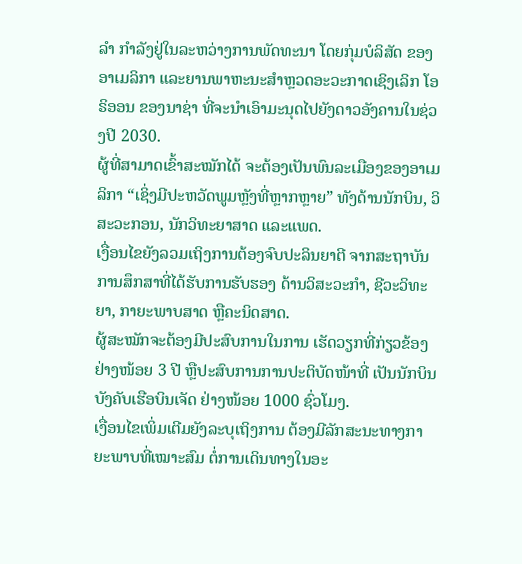ລຳ ກຳລັງຢູ່ໃນລະຫວ່າງການພັດທະນາ ໂດຍກຸ່ມບໍລິສັດ ຂອງອາເມລິກາ ແລະຍານພາຫະນະສຳຫຼວດອະວະກາດເຊິງເລິກ ໂອຣິອອນ ຂອງນາຊ່າ ທີ່ຈະນຳເອົາມະນຸດໄປຍັງດາວອັງຄານໃນຊ່ວງປີ 2030.
ຜູ້ທີ່ສາມາດເຂົ້າສະໝັກໄດ້ ຈະຕ້ອງເປັນພົນລະເມືອງຂອງອາເມລິກາ “ເຊິ່ງມີປະຫວັດພູມຫຼັງທີ່ຫຼາກຫຼາຍ” ທັງດ້ານນັກບິນ, ວິສະວະກອນ, ນັກວິທະຍາສາດ ແລະແພດ.
ເງື່ອນໄຂຍັງລວມເຖິງການຕ້ອງຈົບປະລິນຍາຕີ ຈາກສະຖາບັນການສຶກສາທີ່ໄດ້ຮັບການຮັບຮອງ ດ້ານວິສະວະກຳ, ຊີວະວິທະຍາ, ກາຍະພາບສາດ ຫຼືຄະນິດສາດ.
ຜູ້ສະໝັກຈະຕ້ອງມີປະສົບການໃນການ ເຮັດວຽກທີ່ກ່ຽວຂ້ອງຢ່າງໜ້ອຍ 3 ປີ ຫຼືປະສົບການການປະຕິບັດໜ້າທີ່ ເປັນນັກບິນບັງຄັບເຮືອບິນເຈັດ ຢ່າງໜ້ອຍ 1000 ຊົ່ວໂມງ.
ເງື່ອນໄຂເພິ່ມເຕີມຍັງລະບຸເຖິງການ ຕ້ອງມີລັກສະນະທາງກາຍະພາບທີ່ເໝາະສົມ ຕໍ່ການເດິນທາງໃນອະ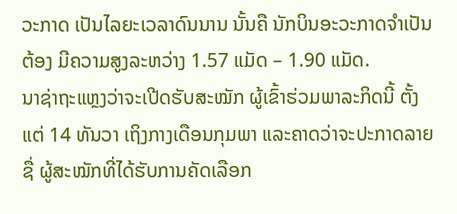ວະກາດ ເປັນໄລຍະເວລາດົນນານ ນັ້ນຄື ນັກບິນອະວະກາດຈຳເປັນຕ້ອງ ມີຄວາມສູງລະຫວ່າງ 1.57 ແມັດ – 1.90 ແມັດ.
ນາຊ່າຖະແຫຼງວ່າຈະເປີດຮັບສະໝັກ ຜູ້ເຂົ້າຮ່ວມພາລະກິດນີ້ ຕັ້ງແຕ່ 14 ທັນວາ ເຖິງກາງເດືອນກຸມພາ ແລະຄາດວ່າຈະປະກາດລາຍຊື່ ຜູ້ສະໝັກທີ່ໄດ້ຮັບການຄັດເລືອກ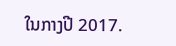ໃນກາງປີ 2017.